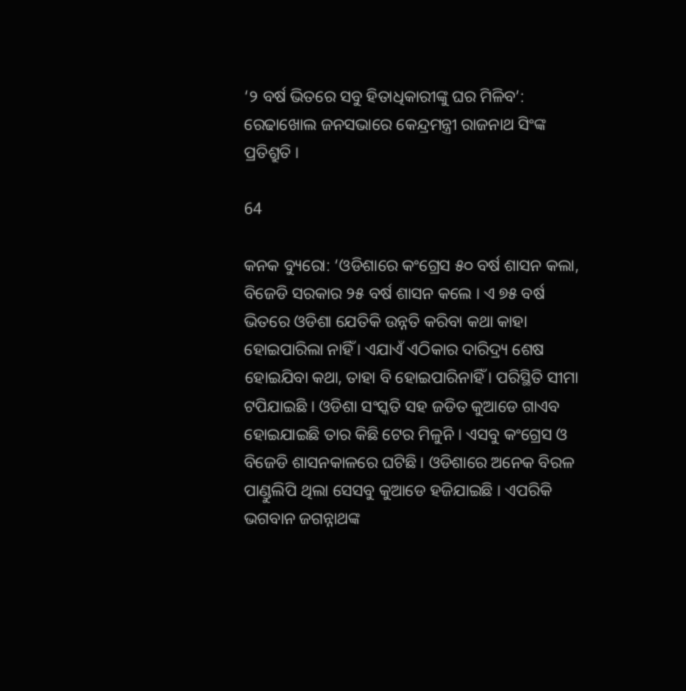‘୨ ବର୍ଷ ଭିତରେ ସବୁ ହିତାଧିକାରୀଙ୍କୁ ଘର ମିଳିବ’: ରେଢାଖୋଲ ଜନସଭାରେ କେନ୍ଦ୍ରମନ୍ତ୍ରୀ ରାଜନାଥ ସିଂଙ୍କ ପ୍ରତିଶ୍ରୁତି ।

64

କନକ ବ୍ୟୁରୋ: ‘ଓଡିଶାରେ କଂଗ୍ରେସ ୫୦ ବର୍ଷ ଶାସନ କଲା, ବିଜେଡି ସରକାର ୨୫ ବର୍ଷ ଶାସନ କଲେ । ଏ ୭୫ ବର୍ଷ ଭିତରେ ଓଡିଶା ଯେତିକି ଉନ୍ନତି କରିବା କଥା କାହା ହୋଇପାରିଲା ନାହିଁ । ଏଯାଏଁ ଏଠିକାର ଦାରିଦ୍ର୍ୟ ଶେଷ ହୋଇଯିବା କଥା, ତାହା ବି ହୋଇପାରିନାହିଁ । ପରିସ୍ଥିତି ସୀମା ଟପିଯାଇଛି । ଓଡିଶା ସଂସ୍କତି ସହ ଜଡିତ କୁଆଡେ ଗାଏବ ହୋଇଯାଇଛି ତାର କିଛି ଟେର ମିଳୁନି । ଏସବୁ କଂଗ୍ରେସ ଓ ବିଜେଡି ଶାସନକାଳରେ ଘଟିଛି । ଓଡିଶାରେ ଅନେକ ବିରଳ ପାଣ୍ଡୁଲିପି ଥିଲା ସେସବୁ କୁଆଡେ ହଜିଯାଇଛି । ଏପରିକି ଭଗବାନ ଜଗନ୍ନାଥଙ୍କ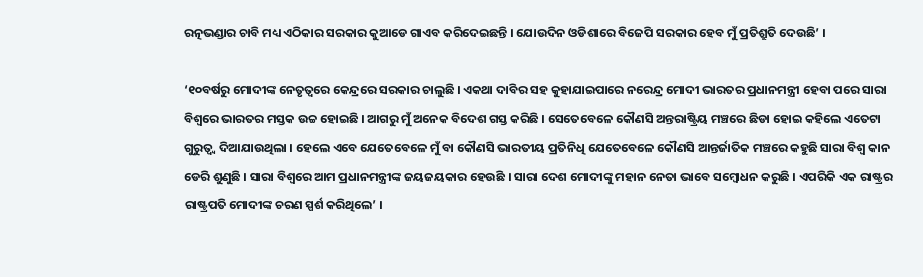ରତ୍ନଭଣ୍ଡାର ଚାବି ମଧ୍ୟ ଏଠିକାର ସରକାର କୁଆଡେ ଗାଏବ କରିଦେଇଛନ୍ତି । ଯୋଉଦିନ ଓଡିଶାରେ ବିଜେପି ସରକାର ହେବ ମୁଁ ପ୍ରତିଶ୍ରୁତି ଦେଉଛି’ ।

‘୧୦ବର୍ଷରୁ ମୋଦୀଙ୍କ ନେତୃତ୍ୱରେ କେନ୍ଦ୍ରରେ ସରକାର ଚାଲୁଛି । ଏକଥା ଦାବିର ସହ କୁହାଯାଇପାରେ ନରେନ୍ଦ୍ର ମୋଦୀ ଭାରତର ପ୍ରଧାନମନ୍ତ୍ରୀ ହେବା ପରେ ସାରା ବିଶ୍ୱରେ ଭାରତର ମସ୍ତକ ଉଚ୍ଚ ହୋଇଛି । ଆଗରୁ ମୁଁ ଅନେକ ବିଦେଶ ଗସ୍ତ କରିଛି । ସେତେବେଳେ କୌଣସି ଅନ୍ତରାଷ୍ଟ୍ରିୟ ମଞ୍ଚରେ ଛିଡା ହୋଇ କହିଲେ ଏତେଟା ଗୁରୁତ୍ୱ୍ୱ ଦିଆଯାଉଥିଲା । ହେଲେ ଏବେ ଯେତେବେଳେ ମୁଁ ବା କୌଣସି ଭାରତୀୟ ପ୍ରତିନିଧି ଯେତେବେଳେ କୌଣସି ଆନ୍ତର୍ଜାତିକ ମଞ୍ଚରେ କହୁଛି ସାରା ବିଶ୍ୱ କାନ ଡେରି ଶୁଣୁଛି । ସାରା ବିଶ୍ୱରେ ଆମ ପ୍ରଧାନମନ୍ତ୍ରୀଙ୍କ ଜୟଜୟକାର ହେଉଛି । ସାରା ଦେଶ ମୋଦୀଙ୍କୁ ମହାନ ନେତା ଭାବେ ସମ୍ବୋଧନ କରୁଛି । ଏପରିକି ଏକ ରାଷ୍ଟ୍ରର ରାଷ୍ଟ୍ରପତି ମୋଦୀଙ୍କ ଚରଣ ସ୍ପର୍ଶ କରିଥିଲେ’ ।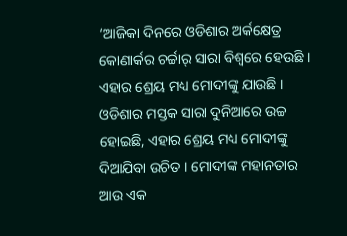‘ଆଜିକା ଦିନରେ ଓଡିଶାର ଅର୍କକ୍ଷେତ୍ର କୋଣାର୍କର ଚର୍ଚ୍ଚାର୍ ସାରା ବିଶ୍ୱରେ ହେଉଛି । ଏହାର ଶ୍ରେୟ ମଧ୍ୟ ମୋଦୀଙ୍କୁ ଯାଉଛି । ଓଡିଶାର ମସ୍ତକ ସାରା ଦୁନିଆରେ ଉଚ୍ଚ ହୋଇଛି, ଏହାର ଶ୍ରେୟ ମଧ୍ୟ ମୋଦୀଙ୍କୁ ଦିଆଯିବା ଉଚିତ । ମୋଦୀଙ୍କ ମହାନତାର ଆଉ ଏକ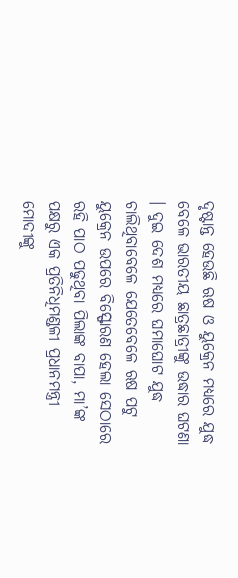ଦୃଷ୍ଟାନ୍ତ ହେଉଛି ଋଷ ଓ ୟୁକ୍ରେନ ମଧ୍ୟରେ ଯୁଦ୍ଧ ବେଳେ ଭାରତୀୟ ଛାତ୍ରଛାତ୍ରୀଙ୍କୁ ଉଦ୍ଧାର ଘଟଣା । ଦୁଇ ଦେଶ ମଧ୍ୟରେ ଘମାଘୋଟ ଯୁଦ୍ଧ ଚାଲିଥିବାବେଳେ ଯେତେବେଳେ ଋଷ ପଟୁ ୟୁକ୍ରେନ ଉପରେ ବିସ୍ଫୋରଣ ହେଲା ସେଠାରେ ରହି ପାଠ ପଢୁଥିବା ପିଲାଙ୍କ ବାପା, ମା’ଙ୍କ ପକ୍ଷରୁ ଏକ ପ୍ରତିନିଧିମଣ୍ଡଳୀ ପ୍ରଧାନମନ୍ତ୍ରୀ ମୋଦୀଙ୍କୁ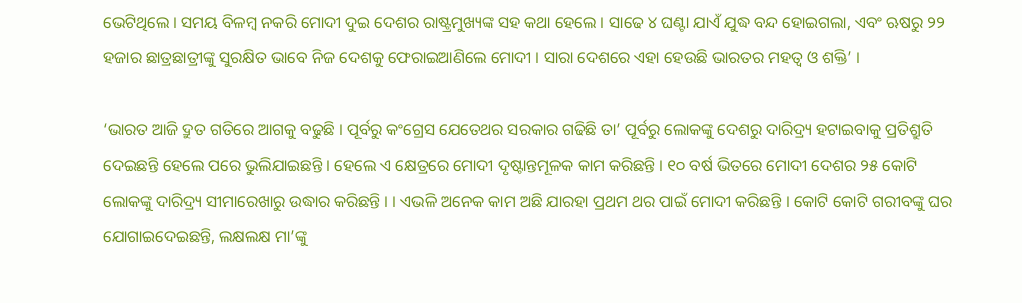ଭେଟିଥିଲେ । ସମୟ ବିଳମ୍ବ ନକରି ମୋଦୀ ଦୁଇ ଦେଶର ରାଷ୍ଟ୍ରମୁଖ୍ୟଙ୍କ ସହ କଥା ହେଲେ । ସାଢେ ୪ ଘଣ୍ଟା ଯାଏଁ ଯୁଦ୍ଧ ବନ୍ଦ ହୋଇଗଲା, ଏବଂ ଋଷରୁ ୨୨ ହଜାର ଛାତ୍ରଛାତ୍ରୀଙ୍କୁ ସୁରକ୍ଷିତ ଭାବେ ନିଜ ଦେଶକୁ ଫେରାଇଆଣିଲେ ମୋଦୀ । ସାରା ଦେଶରେ ଏହା ହେଉଛି ଭାରତର ମହତ୍ୱ ଓ ଶକ୍ତି’ ।

‘ଭାରତ ଆଜି ଦ୍ରୁତ ଗତିରେ ଆଗକୁ ବଢୁଛି । ପୂର୍ବରୁ କଂଗ୍ରେସ ଯେତେଥର ସରକାର ଗଢିଛି ତା’ ପୂର୍ବରୁ ଲୋକଙ୍କୁ ଦେଶରୁ ଦାରିଦ୍ର୍ୟ ହଟାଇବାକୁ ପ୍ରତିଶ୍ରୁତି ଦେଇଛନ୍ତି ହେଲେ ପରେ ଭୁଲିଯାଇଛନ୍ତି । ହେଲେ ଏ କ୍ଷେତ୍ରରେ ମୋଦୀ ଦୃଷ୍ଟାନ୍ତମୂଳକ କାମ କରିଛନ୍ତି । ୧୦ ବର୍ଷ ଭିତରେ ମୋଦୀ ଦେଶର ୨୫ କୋଟି ଲୋକଙ୍କୁ ଦାରିଦ୍ର୍ୟ ସୀମାରେଖାରୁ ଉଦ୍ଧାର କରିଛନ୍ତି । । ଏଭଳି ଅନେକ କାମ ଅଛି ଯାରହା ପ୍ରଥମ ଥର ପାଇଁ ମୋଦୀ କରିଛନ୍ତି । କୋଟି କୋଟି ଗରୀବଙ୍କୁ ଘର ଯୋଗାଇଦେଇଛନ୍ତି, ଲକ୍ଷଲକ୍ଷ ମା’ଙ୍କୁ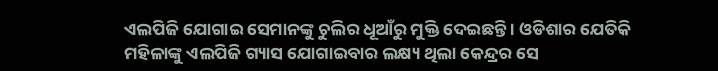ଏଲପିଜି ଯୋଗାଇ ସେମାନଙ୍କୁ ଚୁଲିର ଧୂଆଁରୁ ମୁକ୍ତି ଦେଇଛନ୍ତି । ଓଡିଶାର ଯେତିକି ମହିଳାଙ୍କୁ ଏଲପିଜି ଗ୍ୟାସ ଯୋଗାଇବାର ଲକ୍ଷ୍ୟ ଥିଲା କେନ୍ଦ୍ରର ସେ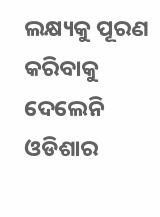ଲକ୍ଷ୍ୟକୁ ପୂରଣ କରିବାକୁ ଦେଲେନି ଓଡିଶାର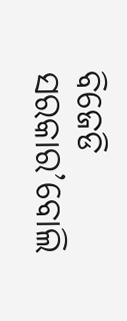ବିଜେଡି ସରକାର’ବୋଲି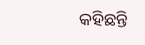କହିଛନ୍ତି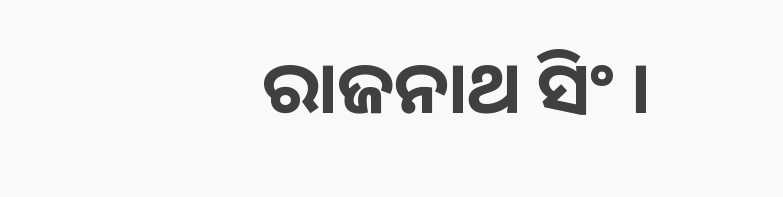ରାଜନାଥ ସିଂ ।